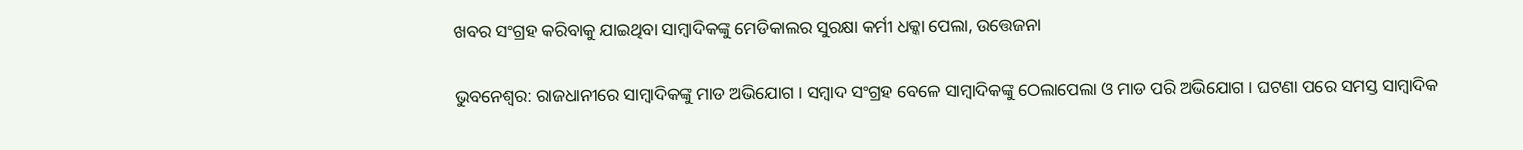ଖବର ସଂଗ୍ରହ କରିବାକୁ ଯାଇଥିବା ସାମ୍ବାଦିକଙ୍କୁ ମେଡିକାଲର ସୁରକ୍ଷା କର୍ମୀ ଧକ୍କା ପେଲା, ଉତ୍ତେଜନା

ଭୁବନେଶ୍ୱର: ରାଜଧାନୀରେ ସାମ୍ବାଦିକଙ୍କୁ ମାଡ ଅଭିଯୋଗ । ସମ୍ବାଦ ସଂଗ୍ରହ ବେଳେ ସାମ୍ବାଦିକଙ୍କୁ ଠେଲାପେଲା ଓ ମାଡ ପରି ଅଭିଯୋଗ । ଘଟଣା ପରେ ସମସ୍ତ ସାମ୍ବାଦିକ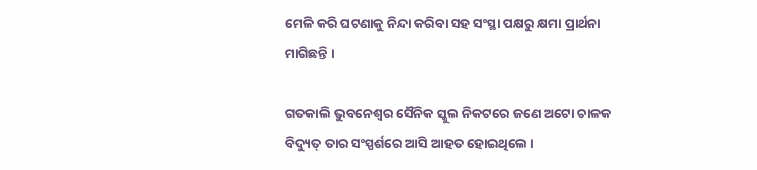ମେଳି କରି ଘଟଣାକୁ ନିନ୍ଦା କରିବା ସହ ସଂସ୍ଥା ପକ୍ଷରୁ କ୍ଷମା ପ୍ରାର୍ଥନା ମାଗିଛନ୍ତି ।

ଗତକାଲି ଭୁବନେଶ୍ୱର ସୈନିକ ସ୍କୁଲ ନିକଟରେ ଜଣେ ଅଟୋ ଚାଳକ ବିଦ୍ୟୁତ୍ ତାର ସଂସ୍ପର୍ଶରେ ଆସି ଆହତ ହୋଇଥିଲେ ।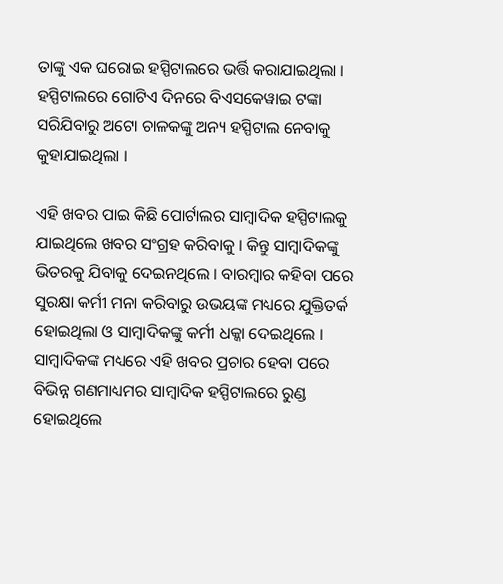ତାଙ୍କୁ ଏକ ଘରୋଇ ହସ୍ପିଟାଲରେ ଭର୍ତ୍ତି କରାଯାଇଥିଲା । ହସ୍ପିଟାଲରେ ଗୋଟିଏ ଦିନରେ ବିଏସକେୱାଇ ଟଙ୍କା ସରିଯିବାରୁ ଅଟୋ ଚାଳକଙ୍କୁ ଅନ୍ୟ ହସ୍ପିଟାଲ ନେବାକୁ କୁହାଯାଇଥିଲା ।

ଏହି ଖବର ପାଇ କିଛି ପୋର୍ଟାଲର ସାମ୍ବାଦିକ ହସ୍ପିଟାଲକୁ ଯାଇଥିଲେ ଖବର ସଂଗ୍ରହ କରିବାକୁ । କିନ୍ତୁ ସାମ୍ବାଦିକଙ୍କୁ ଭିତରକୁ ଯିବାକୁ ଦେଇନଥିଲେ । ବାରମ୍ବାର କହିବା ପରେ ସୁରକ୍ଷା କର୍ମୀ ମନା କରିବାରୁ ଉଭୟଙ୍କ ମଧ୍ୟରେ ଯୁକ୍ତିତର୍କ ହୋଇଥିଲା ଓ ସାମ୍ବାଦିକଙ୍କୁ କର୍ମୀ ଧକ୍କା ଦେଇଥିଲେ । ସାମ୍ବାଦିକଙ୍କ ମଧ୍ୟରେ ଏହି ଖବର ପ୍ରଚାର ହେବା ପରେ ବିଭିନ୍ନ ଗଣମାଧ୍ୟମର ସାମ୍ବାଦିକ ହସ୍ପିଟାଲରେ ରୁଣ୍ଡ ହୋଇଥିଲେ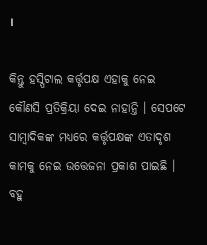।

କିନ୍ତୁ ହସ୍ପିଟାଲ କର୍ତ୍ତୃପକ୍ଷ ଏହାକୁ ନେଇ କୌଣସି ପ୍ରତିକ୍ରିୟା ଦେଇ ନାହାନ୍ତି । ସେପଟେ ସାମ୍ବାଦିକଙ୍କ ମଧ୍ୟରେ କର୍ତ୍ତୃପକ୍ଷଙ୍କ ଏତାଦୃଶ କାମକୁ ନେଇ ଉତ୍ତେଜନା ପ୍ରକାଶ ପାଇଛି । ବହୁ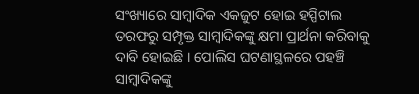ସଂଖ୍ୟାରେ ସାମ୍ବାଦିକ ଏକଜୁଟ ହୋଇ ହସ୍ପିଟାଲ ତରଫରୁ ସମ୍ପୃକ୍ତ ସାମ୍ବାଦିକଙ୍କୁ କ୍ଷମା ପ୍ରାର୍ଥନା କରିବାକୁ ଦାବି ହୋଇଛି । ପୋଲିସ ଘଟଣାସ୍ଥଳରେ ପହଞ୍ଚି ସାମ୍ବାଦିକଙ୍କୁ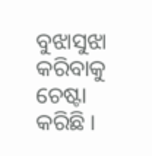ବୁଝାସୁଝା କରିବାକୁ ଚେଷ୍ଟା କରିଛି ।